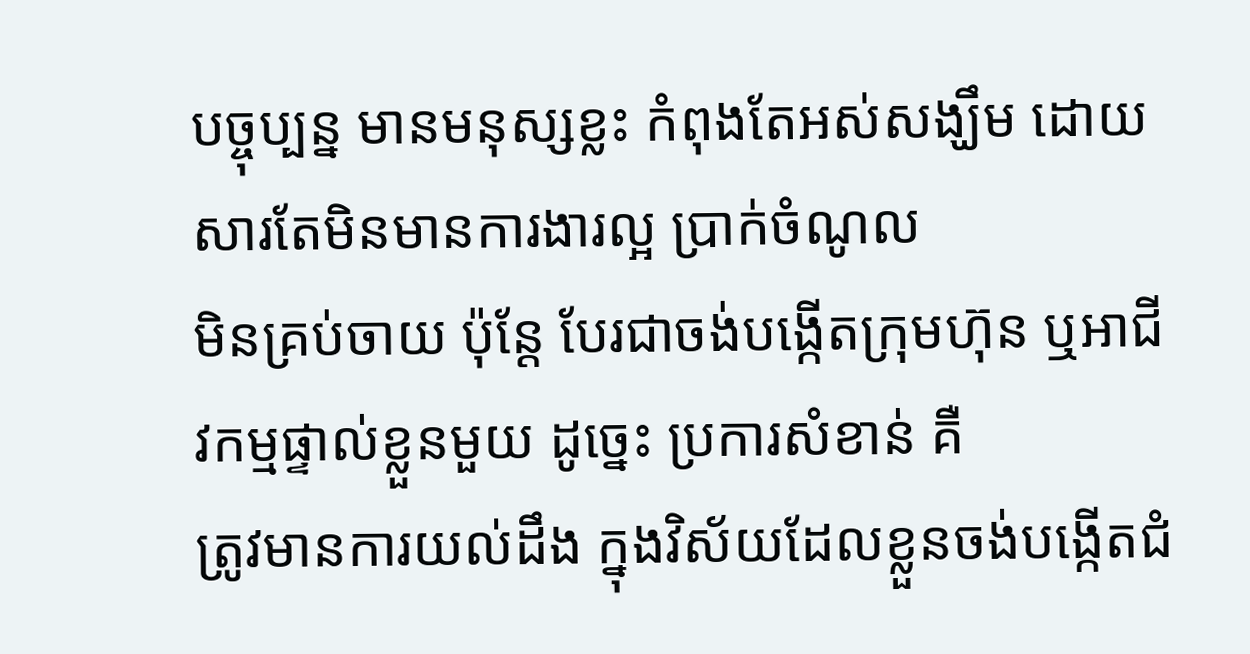បច្ចុប្បន្ន មានមនុស្សខ្លះ កំពុងតែអស់សង្ឃឹម ដោយសារតែមិនមានការងារល្អ ប្រាក់ចំណូល
មិនគ្រប់ចាយ ប៉ុន្ដែ បែរជាចង់បង្កើតក្រុមហ៊ុន ឬអាជីវកម្មផ្ទាល់ខ្លួនមួយ ដូច្នេះ ប្រការសំខាន់ គឺ
ត្រូវមានការយល់ដឹង ក្នុងវិស័យដែលខ្លួនចង់បង្កើតជំ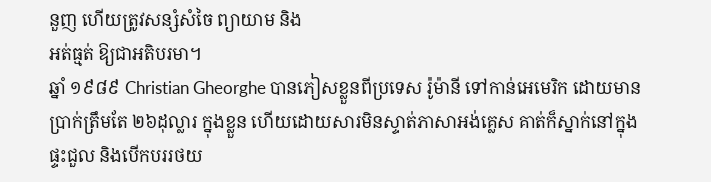នួញ ហើយត្រូវសន្សំសំចៃ ព្យាយាម និង
អត់ធ្មត់ ឱ្យជាអតិបរមា។
ឆ្នាំ ១៩៨៩ Christian Gheorghe បានភៀសខ្លួនពីប្រទេស រ៉ូម៉ានី ទៅកាន់អេមេរិក ដោយមាន
ប្រាក់ត្រឹមតែ ២៦ដុល្លារ ក្នុងខ្លួន ហើយដោយសារមិនស្ទាត់ភាសាអង់គ្លេស គាត់ក៏ស្នាក់នៅក្នុង
ផ្ទះជួល និងបើកបររថយ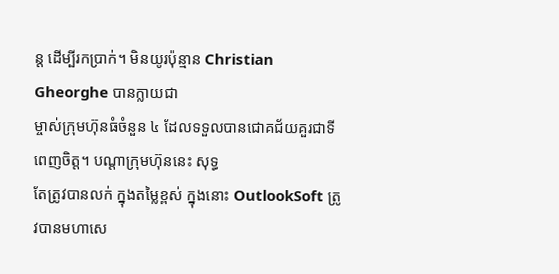ន្ដ ដើម្បីរកប្រាក់។ មិនយូរប៉ុន្មាន Christian Gheorghe បានក្លាយជា
ម្ចាស់ក្រុមហ៊ុនធំចំនួន ៤ ដែលទទួលបានជោគជ័យគួរជាទីពេញចិត្ត។ បណ្ដាក្រុមហ៊ុននេះ សុទ្ធ
តែត្រូវបានលក់ ក្នុងតម្លៃខ្ពស់ ក្នុងនោះ OutlookSoft ត្រូវបានមហាសេ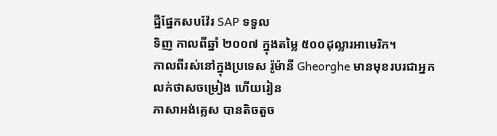ដ្ឋីផ្នែកសបវ៉ែរ SAP ទទួល
ទិញ កាលពីឆ្នាំ ២០០៧ ក្នុងតម្លៃ ៥០០ដុល្លារអាមេរិក។
កាលពីរស់នៅក្នុងប្រទេស រ៉ូម៉ានី Gheorghe មានមុខរបរជាអ្នកលក់ថាសចម្រៀង ហើយរៀន
ភាសាអង់គ្លេស បានតិចតួច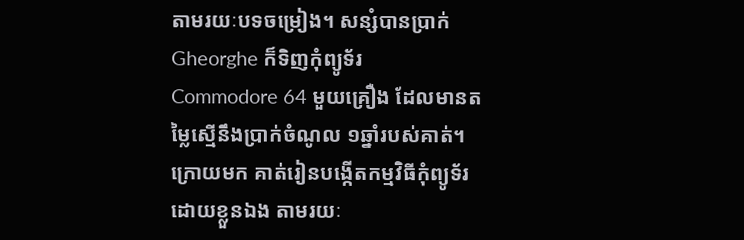តាមរយៈបទចម្រៀង។ សន្សំបានប្រាក់ Gheorghe ក៏ទិញកុំព្យូទ័រ
Commodore 64 មួយគ្រឿង ដែលមានតម្លៃស្មើនឹងប្រាក់ចំណូល ១ឆ្នាំរបស់គាត់។
ក្រោយមក គាត់រៀនបង្កើតកម្មវិធីកុំព្យូទ័រ ដោយខ្លួនឯង តាមរយៈ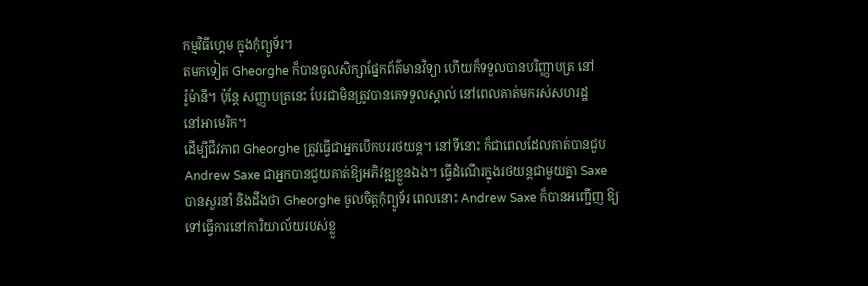កម្មវិធីហ្គេម ក្នុងកុំព្យូទ័រ។
តមកទៀត Gheorghe ក៏បានចូលសិក្សាផ្នែកព័ត៌មានវិទ្យា ហើយក៏ទទួលបានបរិញ្ញាបត្រ នៅ
រ៉ូម៉ានី។ ប៉ុន្ដែ សញ្ញាបត្រនេះ បែរជាមិនត្រូវបានគេទទួលស្គាល់ នៅពេលគាត់មករស់សហរដ្ឋ
នៅអាមេរិក។
ដើម្បីជីវភាព Gheorghe ត្រូវធ្វើជាអ្នកបើកបររថយន្ដ។ នៅទីនោះ ក៏ជាពេលដែលគាត់បានជួប
Andrew Saxe ជាអ្នកបានជួយគាត់ឱ្យអភិវឌ្ឍខ្លួនឯង។ ធ្វើដំណើរក្នុងរថយន្ដជាមួយគ្នា Saxe
បានសួរនាំ និងដឹងថា Gheorghe ចូលចិត្តកុំព្យូទ័រ ពេលនោះ Andrew Saxe ក៏បានអញ្ជើញ ឱ្យ
ទៅធ្វើការនៅការិយាល័យរបស់ខ្លួ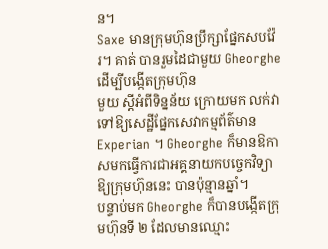ន។
Saxe មានក្រុមហ៊ុនប្រឹក្សាផ្នែកសបវ៉ែរ។ គាត់ បានរួមដៃជាមួយ Gheorghe ដើម្បីបង្កើតក្រុមហ៊ុន
មួយ ស្ដីអំពីទិន្នន័យ ក្រោយមក លក់វាទៅឱ្យសេដ្ឋីផ្នែកសេវាកម្មព័ត៌មាន Experian ។ Gheorghe ក៏មានឱកាសមកធ្វើការជាអគ្គនាយកបច្ចេកវិទ្យា ឱ្យក្រុមហ៊ុននេះ បានប៉ុន្មានឆ្នាំ។
បន្ទាប់មក Gheorghe ក៏បានបង្កើតក្រុមហ៊ុនទី ២ ដែលមានឈ្មោះ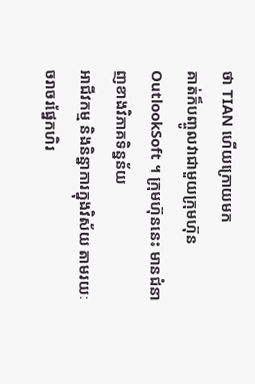ថា TIAN ហើយក្រោយមក
គាត់ក៏បញ្ចូលវាជាមួយក្រុមហ៊ុន OutlookSoft ។ ក្រុមហ៊ុននេះ មានជំនាញខាងវិភាគទិន្នន័យ
អាជីវកម្ម និងនិន្នាការក្នុងវិស័យ តាមរយៈចរាចរផ្នែកហិរ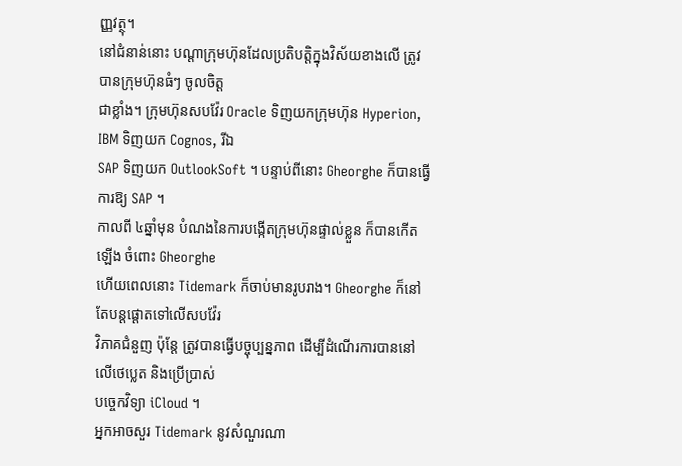ញ្ញវត្ថុ។
នៅជំនាន់នោះ បណ្ដាក្រុមហ៊ុនដែលប្រតិបត្តិក្នុងវិស័យខាងលើ ត្រូវបានក្រុមហ៊ុនធំៗ ចូលចិត្ត
ជាខ្លាំង។ ក្រុមហ៊ុនសបវ៉ែរ Oracle ទិញយកក្រុមហ៊ុន Hyperion, IBM ទិញយក Cognos, រីឯ
SAP ទិញយក OutlookSoft ។ បន្ទាប់ពីនោះ Gheorghe ក៏បានធ្វើការឱ្យ SAP ។
កាលពី ៤ឆ្នាំមុន បំណងនៃការបង្កើតក្រុមហ៊ុនផ្ទាល់ខ្លួន ក៏បានកើតឡើង ចំពោះ Gheorghe
ហើយពេលនោះ Tidemark ក៏ចាប់មានរូបរាង។ Gheorghe ក៏នៅតែបន្ដផ្ដោតទៅលើសបវ៉ែរ
វិភាគជំនួញ ប៉ុន្ដែ ត្រូវបានធ្វើបច្ចុប្បន្នភាព ដើម្បីដំណើរការបាននៅលើថេប្លេត និងប្រើប្រាស់
បច្ចេកវិទ្យា iCloud ។
អ្នកអាចសួរ Tidemark នូវសំណួរណា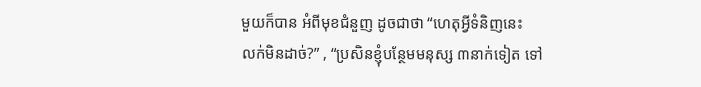មួយក៏បាន អំពីមុខជំនួញ ដូចជាថា “ហេតុអ្វីទំនិញនេះ
លក់មិនដាច់?” , “ប្រសិនខ្ញុំបន្ថែមមនុស្ស ៣នាក់ទៀត ទៅ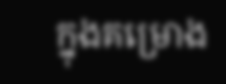ក្នុងគម្រោង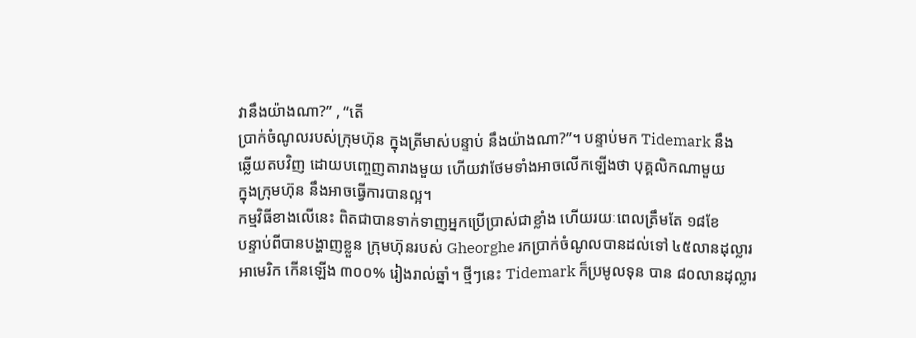វានឹងយ៉ាងណា?” , “តើ
ប្រាក់ចំណូលរបស់ក្រុមហ៊ុន ក្នុងត្រីមាស់បន្ទាប់ នឹងយ៉ាងណា?”។ បន្ទាប់មក Tidemark នឹង
ឆ្លើយតបវិញ ដោយបញ្ចេញតារាងមួយ ហើយវាថែមទាំងអាចលើកឡើងថា បុគ្គលិកណាមួយ
ក្នុងក្រុមហ៊ុន នឹងអាចធ្វើការបានល្អ។
កម្មវិធីខាងលើនេះ ពិតជាបានទាក់ទាញអ្នកប្រើប្រាស់ជាខ្លាំង ហើយរយៈពេលត្រឹមតែ ១៨ខែ
បន្ទាប់ពីបានបង្ហាញខ្លួន ក្រុមហ៊ុនរបស់ Gheorghe រកប្រាក់ចំណូលបានដល់ទៅ ៤៥លានដុល្លារ
អាមេរិក កើនឡើង ៣០០% រៀងរាល់ឆ្នាំ។ ថ្មីៗនេះ Tidemark ក៏ប្រមូលទុន បាន ៨០លានដុល្លារ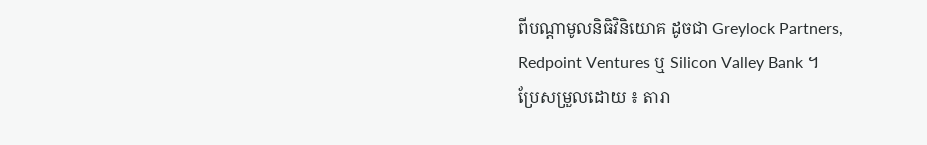ពីបណ្ដាមូលនិធិវិនិយោគ ដូចជា Greylock Partners, Redpoint Ventures ឬ Silicon Valley Bank ។
ប្រែសម្រួលដោយ ៖ តារា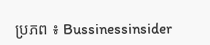ប្រភព ៖ Bussinessinsider